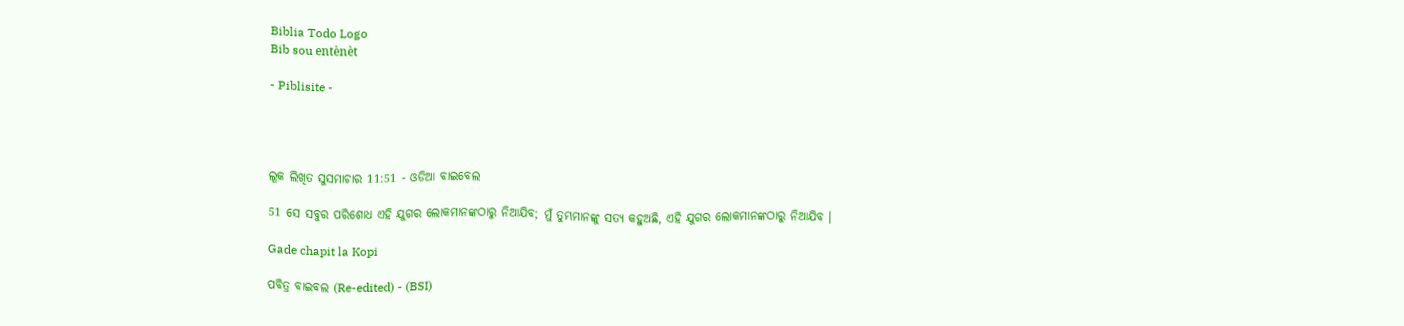Biblia Todo Logo
Bib sou entènèt

- Piblisite -




ଲୂକ ଲିଖିତ ସୁସମାଚାର 11:51 - ଓଡିଆ ବାଇବେଲ

51 ସେ ସବୁର ପରିଶୋଧ ଏହି ଯୁଗର ଲୋକମାନଙ୍କଠାରୁ ନିଆଯିବ; ମୁଁ ତୁମ୍ଭମାନଙ୍କୁ ସତ୍ୟ କହୁଅଛି, ଏହି ଯୁଗର ଲୋକମାନଙ୍କଠାରୁ ନିଆଯିବ ।

Gade chapit la Kopi

ପବିତ୍ର ବାଇବଲ (Re-edited) - (BSI)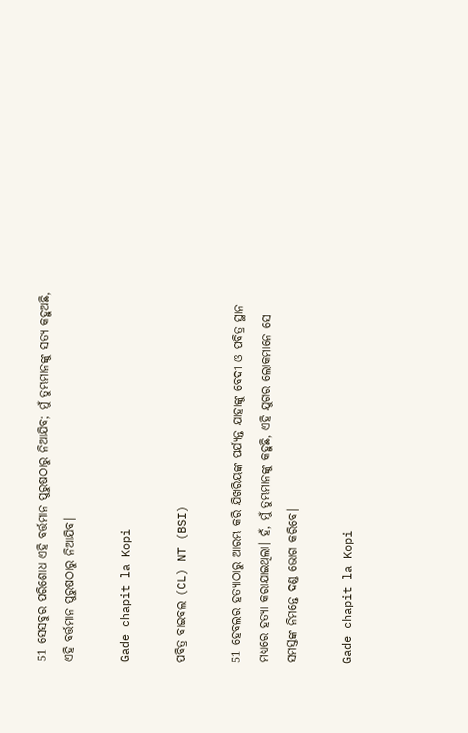51 ସେସବୁର ପରିଶୋଧ ଏହି ବର୍ତ୍ତମାନ ପୁରୁଷଠାରୁ ନିଆଯିବ; ମୁଁ ତୁମ୍ଭମାନଙ୍କୁ ସତ୍ୟ କହୁଅଛି, ଏହି ବର୍ତ୍ତମାନ ପୁରୁଷଠାରୁ ନିଆଯିବ।

Gade chapit la Kopi

ପବିତ୍ର ବାଇବଲ (CL) NT (BSI)

51 ହେବଲର ହତ୍ୟାଠାରୁ ଆରମ୍ଭ କରି ଯିଖରିୟଙ୍କ ପର୍ଯ୍ୟନ୍ତ ଯାହାଙ୍କୁ ବେଦୀ ଓ ପବିତ୍ର ସ୍ଥାନ ମଧ୍ୟରେ ହତ୍ୟା କରାଯାଇଥିଲା। ହଁ, ମୁଁ ତୁମ୍ଭମାନଙ୍କୁ କହୁଛି, ଏହି ଯୁଗର ଲୋକମାନେ ସେ ସମସ୍ତଙ୍କ ନିମନ୍ତେ ଦଣ୍ଡ ଭୋଗ କରିବେ।

Gade chapit la Kopi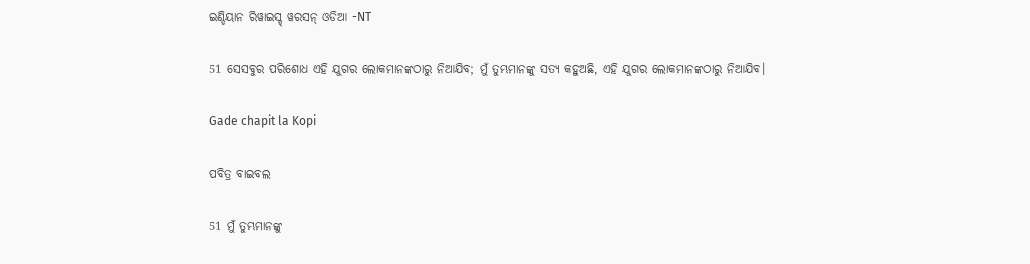ଇଣ୍ଡିୟାନ ରିୱାଇସ୍ଡ୍ ୱରସନ୍ ଓଡିଆ -NT

51 ସେସବୁର ପରିଶୋଧ ଏହି ଯୁଗର ଲୋକମାନଙ୍କଠାରୁ ନିଆଯିବ; ମୁଁ ତୁମ୍ଭମାନଙ୍କୁ ସତ୍ୟ କହୁଅଛି, ଏହି ଯୁଗର ଲୋକମାନଙ୍କଠାରୁ ନିଆଯିବ।

Gade chapit la Kopi

ପବିତ୍ର ବାଇବଲ

51 ମୁଁ ତୁମ୍ଭମାନଙ୍କୁ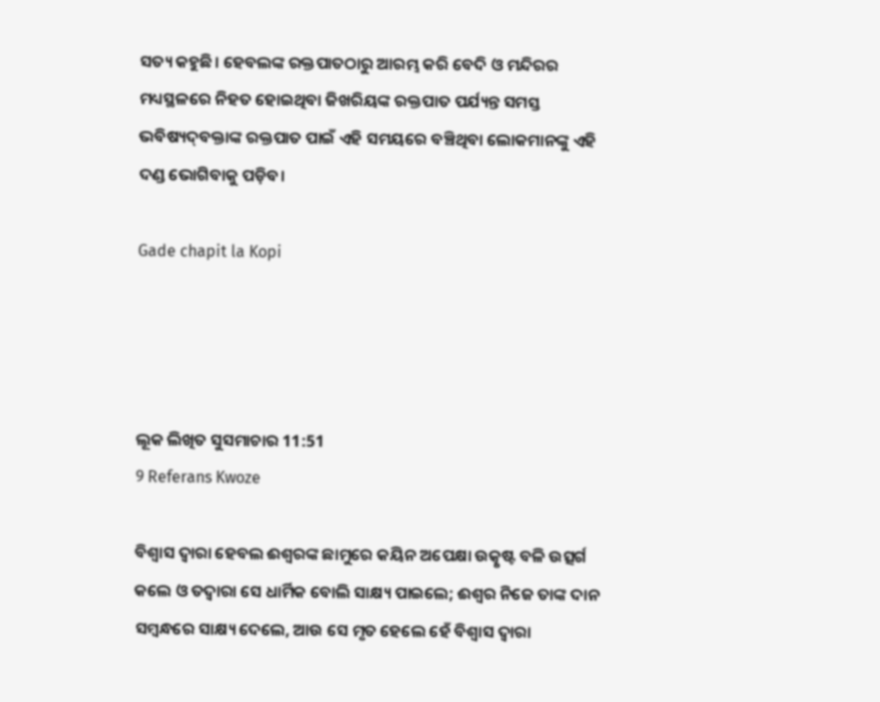ସତ୍ୟ କହୁଛି। ହେବଲଙ୍କ ରକ୍ତପାତଠାରୁ ଆରମ୍ଭ କରି ବେଦି ଓ ମନ୍ଦିରର ମଧ୍ୟସ୍ଥଳରେ ନିହତ ହୋଇଥିବା ଜିଖରିୟଙ୍କ ରକ୍ତପାତ ପର୍ଯ୍ୟନ୍ତ ସମସ୍ତ ଭବିଷ୍ୟ‌ଦ୍‌ବକ୍ତାଙ୍କ ରକ୍ତପାତ ପାଇଁ ଏହି ସମୟରେ ବଞ୍ଚିଥିବା ଲୋକମାନଙ୍କୁ ଏହି ଦଣ୍ଡ ଭୋଗିବାକୁ ପଡ଼ିବ।

Gade chapit la Kopi




ଲୂକ ଲିଖିତ ସୁସମାଚାର 11:51
9 Referans Kwoze

ବିଶ୍ୱାସ ଦ୍ୱାରା ହେବଲ ଈଶ୍ୱରଙ୍କ ଛାମୁରେ କୟିନ ଅପେକ୍ଷା ଉତ୍କୃଷ୍ଟ ବଳି ଉତ୍ସର୍ଗ କଲେ ଓ ତଦ୍ୱାରା ସେ ଧାର୍ମିକ ବୋଲି ସାକ୍ଷ୍ୟ ପାଇଲେ; ଈଶ୍ୱର ନିଜେ ତାଙ୍କ ଦାନ ସମ୍ବନ୍ଧରେ ସାକ୍ଷ୍ୟ ଦେଲେ, ଆଉ ସେ ମୃତ ହେଲେ ହେଁ ବିଶ୍ୱାସ ଦ୍ୱାରା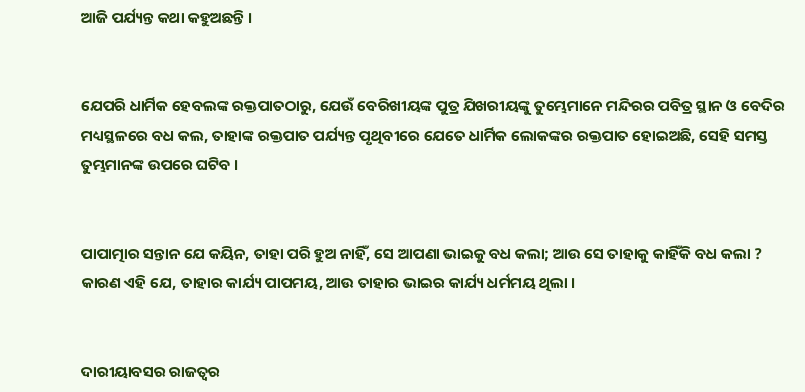ଆଜି ପର୍ଯ୍ୟନ୍ତ କଥା କହୁଅଛନ୍ତି ।


ଯେପରି ଧାର୍ମିକ ହେବଲଙ୍କ ରକ୍ତପାତଠାରୁ, ଯେଉଁ ବେରିଖୀୟଙ୍କ ପୁତ୍ର ଯିଖରୀୟଙ୍କୁ ତୁମ୍ଭେମାନେ ମନ୍ଦିରର ପବିତ୍ର ସ୍ଥାନ ଓ ବେଦିର ମଧ୍ୟସ୍ଥଳରେ ବଧ କଲ, ତାହାଙ୍କ ରକ୍ତପାତ ପର୍ଯ୍ୟନ୍ତ ପୃଥିବୀରେ ଯେତେ ଧାର୍ମିକ ଲୋକଙ୍କର ରକ୍ତପାତ ହୋଇଅଛି, ସେହି ସମସ୍ତ ତୁମ୍ଭମାନଙ୍କ ଉପରେ ଘଟିବ ।


ପାପାତ୍ମାର ସନ୍ତାନ ଯେ କୟିନ, ତାହା ପରି ହୁଅ ନାହିଁ, ସେ ଆପଣା ଭାଇକୁ ବଧ କଲା; ଆଉ ସେ ତାହାକୁ କାହିଁକି ବଧ କଲା ? କାରଣ ଏହି ଯେ, ତାହାର କାର୍ଯ୍ୟ ପାପମୟ, ଆଉ ତାହାର ଭାଇର କାର୍ଯ୍ୟ ଧର୍ମମୟ ଥିଲା ।


ଦାରୀୟାବସର ରାଜତ୍ଵର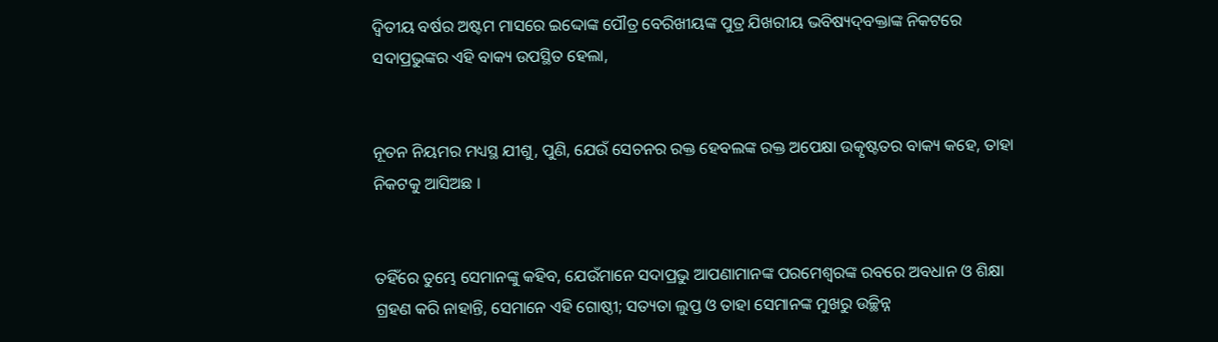ଦ୍ୱିତୀୟ ବର୍ଷର ଅଷ୍ଟମ ମାସରେ ଇଦ୍ଦୋଙ୍କ ପୌତ୍ର ବେରିଖୀୟଙ୍କ ପୁତ୍ର ଯିଖରୀୟ ଭବିଷ୍ୟଦ୍‍ବକ୍ତାଙ୍କ ନିକଟରେ ସଦାପ୍ରଭୁଙ୍କର ଏହି ବାକ୍ୟ ଉପସ୍ଥିତ ହେଲା,


ନୂତନ ନିୟମର ମଧ୍ୟସ୍ଥ ଯୀଶୁ, ପୁଣି, ଯେଉଁ ସେଚନର ରକ୍ତ ହେବଲଙ୍କ ରକ୍ତ ଅପେକ୍ଷା ଉତ୍କୃଷ୍ଟତର ବାକ୍ୟ କହେ, ତାହା ନିକଟକୁ ଆସିଅଛ ।


ତହିଁରେ ତୁମ୍ଭେ ସେମାନଙ୍କୁ କହିବ, ଯେଉଁମାନେ ସଦାପ୍ରଭୁ ଆପଣାମାନଙ୍କ ପରମେଶ୍ୱରଙ୍କ ରବରେ ଅବଧାନ ଓ ଶିକ୍ଷା ଗ୍ରହଣ କରି ନାହାନ୍ତି, ସେମାନେ ଏହି ଗୋଷ୍ଠୀ; ସତ୍ୟତା ଲୁପ୍ତ ଓ ତାହା ସେମାନଙ୍କ ମୁଖରୁ ଉଚ୍ଛିନ୍ନ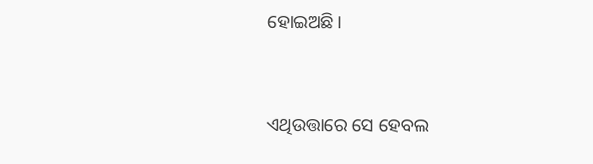ହୋଇଅଛି।


ଏଥିଉତ୍ତାରେ ସେ ହେବଲ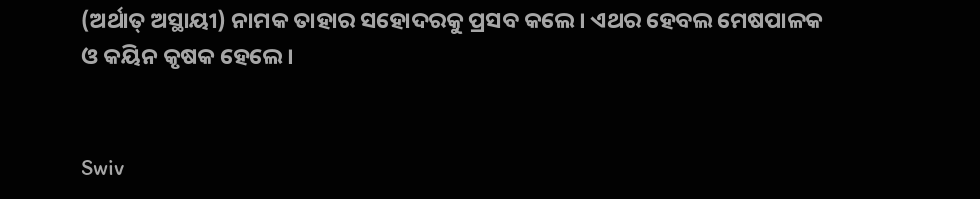(ଅର୍ଥାତ୍‍ ଅସ୍ଥାୟୀ) ନାମକ ତାହାର ସହୋଦରକୁ ପ୍ରସବ କଲେ। ଏଥର ହେବଲ ମେଷପାଳକ ଓ କୟିନ କୃଷକ ହେଲେ।


Swiv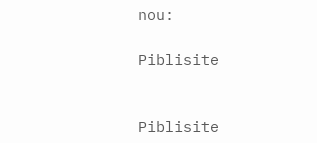nou:

Piblisite


Piblisite